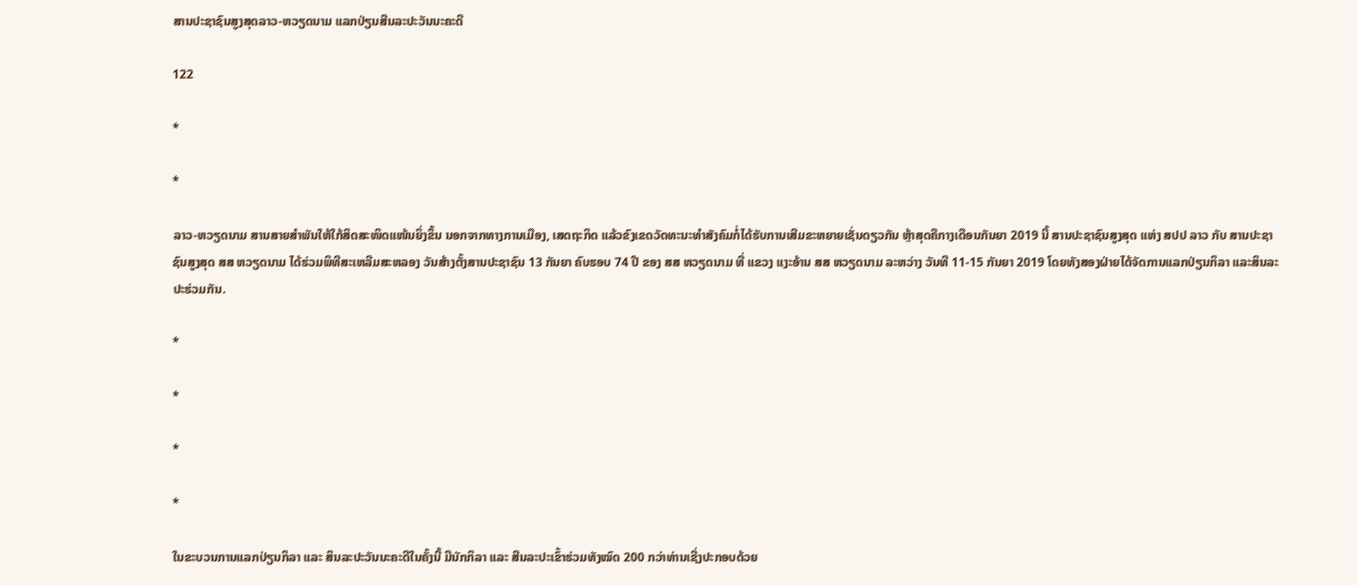ສານປະຊາຊົນສູງສຸດລາວ-ຫວຽດນາມ ແລກປ່ຽນສີນລະປະວັນນະຄະດີ

122

*

*

ລາວ-ຫວຽດນາມ ສານສາຍສຳພັນໃຫ້ໃກ້ສິດສະໜິດແໜ້ນຍິ່ງຂຶ້ນ ນອກຈາກທາງການເມືອງ, ເສດຖະກິດ ແລ້ວຂົງເຂດວັດທະນະທຳສັງຄົມກໍ່ໄດ້ຮັບການເສີມຂະຫຍາຍເຊັ່ນດຽວກັນ ຫຼ້າສຸດຄືກາງເດືອນກັນຍາ 2019 ນີ້ ສານປະຊາຊົນສູງສຸດ ແຫ່ງ ສປປ ລາວ ກັບ ສານປະຊາຊົນສູງສຸດ ສສ ຫວຽດນາມ ໄດ້ຮ່ວມພິທີສະເຫລີມສະຫລອງ ວັນສ້າງຕັ້ງສານປະຊາຊົນ 13 ກັນຍາ ຄົບຮອບ 74 ປີ ຂອງ ສສ ຫວຽດນາມ ທີ່ ແຂວງ ແງະອ້ານ ສສ ຫວຽດນາມ ລະຫວ່າງ ວັນທີ 11-15 ກັນຍາ 2019 ໂດຍທັງສອງຝ່າຍໄດ້ຈັດການແລກປ່ຽນກິລາ ແລະສິນລະປະຮ່ວມກັນ.

*

*

*

*

ໃນຂະບວນການແລກປ່ຽນກິລາ ແລະ ສິນລະປະວັນນະຄະດີໃນຄັ້ງນີ້ ມີນັກກິລາ ແລະ ສີນລະປະເຂົ້າຮ່ວມທັງໝົດ 200 ກວ່າທ່ານເຊີ່ງປະກອບດ້ວຍ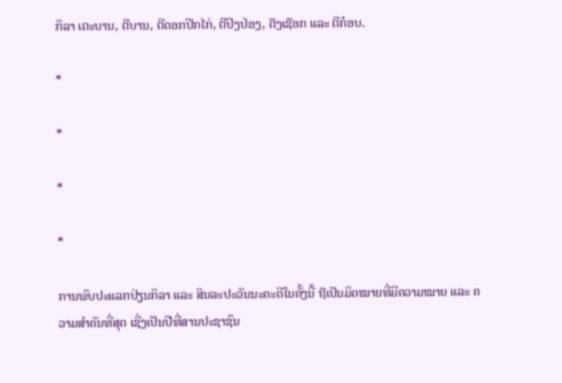ກິລາ ເຕະບານ, ຕີບານ, ຕີດອກປີກໄກ່, ຕີປິງປ່ອງ, ດືງເຊືອກ ແລະ ຕີກ໋ອບ.

*

*

*

*

ການພົບປະແລກປ່ຽນກິລາ ແລະ ສິນລະປະວັນນະຄະດີໃນຄັ້ງນີ້ ຖືເປັນມິດໝາຍທີ່ມີຄວາມໝາຍ ແລະ ຄວາມສໍາຄັນທີ່ສຸດ ເຊີ່ງເປັນປີທີ່ສານປະຊາຊົນ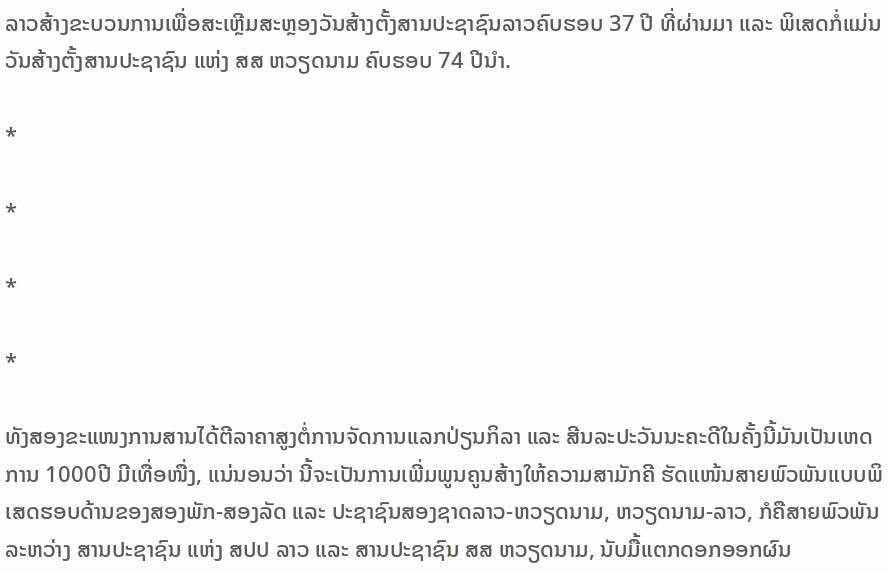ລາວສ້າງຂະບວນການເພື່ອສະເຫຼີມສະຫຼອງວັນສ້າງຕັ້ງສານປະຊາຊົນລາວຄົບຮອບ 37 ປີ ທີ່ຜ່ານມາ ແລະ ພິເສດກໍ່ແມ່ນ ວັນສ້າງຕັ້ງສານປະຊາຊົນ ແຫ່ງ ສສ ຫວຽດນາມ ຄົບຮອບ 74 ປີນໍາ.

*

*

*

*

ທັງສອງຂະແໜງການສານໄດ້ຕີລາຄາສູງຕໍ່ການຈັດການແລກປ່ຽນກິລາ ແລະ ສີນລະປະວັນນະຄະດີໃນຄັ້ງນີ້ມັນເປັນເຫດການ 1000ປີ ມີເທື່ອໜື່ງ, ແນ່ນອນວ່າ ນີ້ຈະເປັນການເພີ່ມພູນຄູນສ້າງໃຫ້ຄວາມສາມັກຄີ ຮັດແໜ້ນສາຍພົວພັນແບບພິເສດຮອບດ້ານຂອງສອງພັກ-ສອງລັດ ແລະ ປະຊາຊົນສອງຊາດລາວ-ຫວຽດນາມ, ຫວຽດນາມ-ລາວ, ກໍຄືສາຍພົວພັນລະຫວ່າງ ສານປະຊາຊົນ ແຫ່ງ ສປປ ລາວ ແລະ ສານປະຊາຊົນ ສສ ຫວຽດນາມ, ນັບມື້ແຕກດອກອອກຜົນ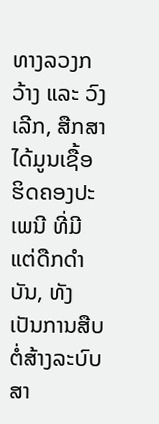ທາງລວງກວ້າງ ແລະ ວົງເລີກ, ສືກສາໄດ້ມູນເຊື້ອຮິດຄອງປະເພນີ ທີ່ມີແຕ່ດືກດຳບັນ, ທັງເປັນການສືບຕໍ່ສ້າງລະບົບສາ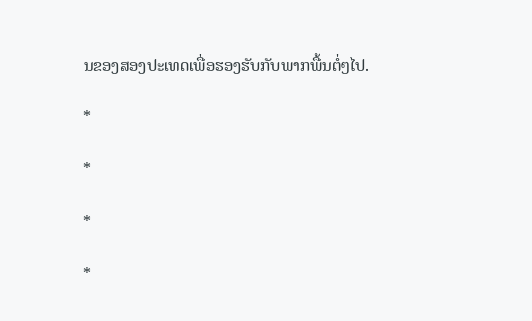ນຂອງສອງປະເທດເພື່ອຮອງຮັບກັບພາກພື້ນຕໍ່ໆໄປ.

*

*

*

*